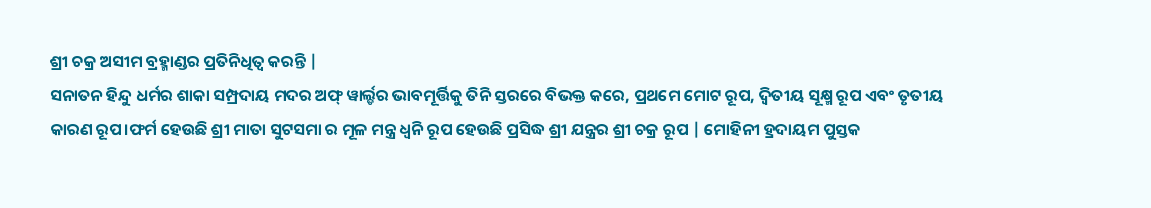ଶ୍ରୀ ଚକ୍ର ଅସୀମ ବ୍ରହ୍ମାଣ୍ଡର ପ୍ରତିନିଧିତ୍ୱ କରନ୍ତି |
ସନାତନ ହିନ୍ଦୁ ଧର୍ମର ଶାକା ସମ୍ପ୍ରଦାୟ ମଦର ଅଫ୍ ୱାର୍ଲ୍ଡର ଭାବମୂର୍ତ୍ତିକୁ ତିନି ସ୍ତରରେ ବିଭକ୍ତ କରେ, ପ୍ରଥମେ ମୋଟ ରୂପ, ଦ୍ୱିତୀୟ ସୂକ୍ଷ୍ମ ରୂପ ଏବଂ ତୃତୀୟ କାରଣ ରୂପ।ଫର୍ମ ହେଉଛି ଶ୍ରୀ ମାତା ସୁଟସମା ର ମୂଳ ମନ୍ତ୍ର ଧ୍ୱନି ରୂପ ହେଉଛି ପ୍ରସିଦ୍ଧ ଶ୍ରୀ ଯନ୍ତ୍ରର ଶ୍ରୀ ଚକ୍ର ରୂପ | ମୋହିନୀ ହ୍ରଦାୟମ ପୁସ୍ତକ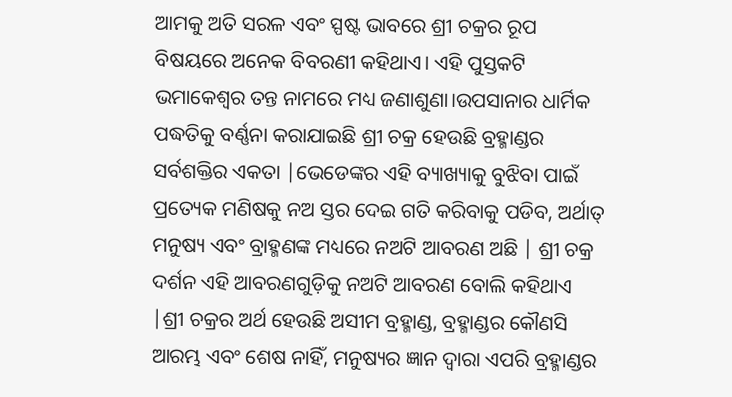ଆମକୁ ଅତି ସରଳ ଏବଂ ସ୍ପଷ୍ଟ ଭାବରେ ଶ୍ରୀ ଚକ୍ରର ରୂପ ବିଷୟରେ ଅନେକ ବିବରଣୀ କହିଥାଏ। ଏହି ପୁସ୍ତକଟି ଭମାକେଶ୍ୱର ତନ୍ତ ନାମରେ ମଧ୍ୟ ଜଣାଶୁଣା।ଉପସାନାର ଧାର୍ମିକ ପଦ୍ଧତିକୁ ବର୍ଣ୍ଣନା କରାଯାଇଛି ଶ୍ରୀ ଚକ୍ର ହେଉଛି ବ୍ରହ୍ମାଣ୍ଡର ସର୍ବଶକ୍ତିର ଏକତା |ଭେଡେଙ୍କର ଏହି ବ୍ୟାଖ୍ୟାକୁ ବୁଝିବା ପାଇଁ ପ୍ରତ୍ୟେକ ମଣିଷକୁ ନଅ ସ୍ତର ଦେଇ ଗତି କରିବାକୁ ପଡିବ, ଅର୍ଥାତ୍ ମନୁଷ୍ୟ ଏବଂ ବ୍ରାହ୍ମଣଙ୍କ ମଧ୍ୟରେ ନଅଟି ଆବରଣ ଅଛି | ଶ୍ରୀ ଚକ୍ର ଦର୍ଶନ ଏହି ଆବରଣଗୁଡ଼ିକୁ ନଅଟି ଆବରଣ ବୋଲି କହିଥାଏ |ଶ୍ରୀ ଚକ୍ରର ଅର୍ଥ ହେଉଛି ଅସୀମ ବ୍ରହ୍ମାଣ୍ଡ, ବ୍ରହ୍ମାଣ୍ଡର କୌଣସି ଆରମ୍ଭ ଏବଂ ଶେଷ ନାହିଁ, ମନୁଷ୍ୟର ଜ୍ଞାନ ଦ୍ୱାରା ଏପରି ବ୍ରହ୍ମାଣ୍ଡର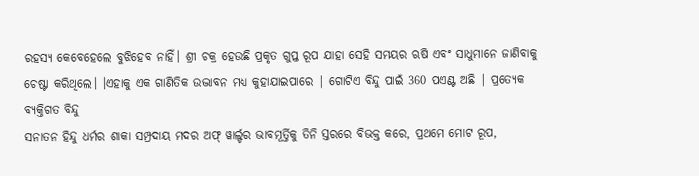ରହସ୍ୟ କେବେହେଲେ ବୁଝିହେବ ନାହିଁ। ଶ୍ରୀ ଚକ୍ର ହେଉଛି ପ୍ରକୃତ ଗୁପ୍ତ ରୂପ ଯାହା ସେହି ସମୟର ଋଷି ଏବଂ ସାଧୁମାନେ ଜାଣିବାକୁ ଚେଷ୍ଟା କରିଥିଲେ। ।ଏହାକୁ ଏକ ଗାଣିତିକ ଉଦ୍ଭାବନ ମଧ୍ୟ କୁହାଯାଇପାରେ | ଗୋଟିଏ ବିନ୍ଦୁ ପାଇଁ 360 ପଏଣ୍ଟ ଅଛି | ପ୍ରତ୍ୟେକ ବ୍ୟକ୍ତିଗତ ବିନ୍ଦୁ
ସନାତନ ହିନ୍ଦୁ ଧର୍ମର ଶାକା ସମ୍ପ୍ରଦାୟ ମଦର ଅଫ୍ ୱାର୍ଲ୍ଡର ଭାବମୂର୍ତ୍ତିକୁ ତିନି ସ୍ତରରେ ବିଭକ୍ତ କରେ, ପ୍ରଥମେ ମୋଟ ରୂପ,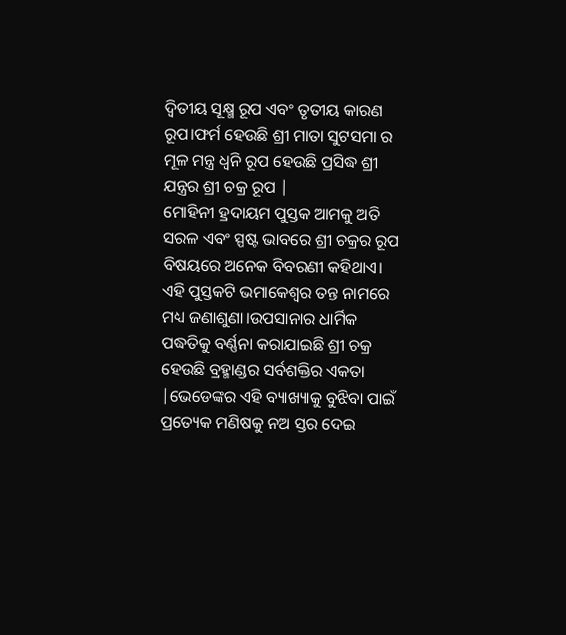ଦ୍ୱିତୀୟ ସୂକ୍ଷ୍ମ ରୂପ ଏବଂ ତୃତୀୟ କାରଣ ରୂପ।ଫର୍ମ ହେଉଛି ଶ୍ରୀ ମାତା ସୁଟସମା ର ମୂଳ ମନ୍ତ୍ର ଧ୍ୱନି ରୂପ ହେଉଛି ପ୍ରସିଦ୍ଧ ଶ୍ରୀ ଯନ୍ତ୍ରର ଶ୍ରୀ ଚକ୍ର ରୂପ |
ମୋହିନୀ ହ୍ରଦାୟମ ପୁସ୍ତକ ଆମକୁ ଅତି ସରଳ ଏବଂ ସ୍ପଷ୍ଟ ଭାବରେ ଶ୍ରୀ ଚକ୍ରର ରୂପ ବିଷୟରେ ଅନେକ ବିବରଣୀ କହିଥାଏ। ଏହି ପୁସ୍ତକଟି ଭମାକେଶ୍ୱର ତନ୍ତ ନାମରେ ମଧ୍ୟ ଜଣାଶୁଣା।ଉପସାନାର ଧାର୍ମିକ ପଦ୍ଧତିକୁ ବର୍ଣ୍ଣନା କରାଯାଇଛି ଶ୍ରୀ ଚକ୍ର ହେଉଛି ବ୍ରହ୍ମାଣ୍ଡର ସର୍ବଶକ୍ତିର ଏକତା |ଭେଡେଙ୍କର ଏହି ବ୍ୟାଖ୍ୟାକୁ ବୁଝିବା ପାଇଁ ପ୍ରତ୍ୟେକ ମଣିଷକୁ ନଅ ସ୍ତର ଦେଇ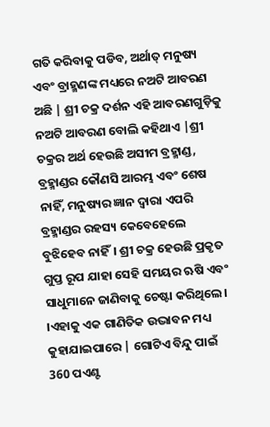ଗତି କରିବାକୁ ପଡିବ, ଅର୍ଥାତ୍ ମନୁଷ୍ୟ ଏବଂ ବ୍ରାହ୍ମଣଙ୍କ ମଧ୍ୟରେ ନଅଟି ଆବରଣ ଅଛି | ଶ୍ରୀ ଚକ୍ର ଦର୍ଶନ ଏହି ଆବରଣଗୁଡ଼ିକୁ ନଅଟି ଆବରଣ ବୋଲି କହିଥାଏ |ଶ୍ରୀ ଚକ୍ରର ଅର୍ଥ ହେଉଛି ଅସୀମ ବ୍ରହ୍ମାଣ୍ଡ, ବ୍ରହ୍ମାଣ୍ଡର କୌଣସି ଆରମ୍ଭ ଏବଂ ଶେଷ ନାହିଁ, ମନୁଷ୍ୟର ଜ୍ଞାନ ଦ୍ୱାରା ଏପରି ବ୍ରହ୍ମାଣ୍ଡର ରହସ୍ୟ କେବେହେଲେ ବୁଝିହେବ ନାହିଁ। ଶ୍ରୀ ଚକ୍ର ହେଉଛି ପ୍ରକୃତ ଗୁପ୍ତ ରୂପ ଯାହା ସେହି ସମୟର ଋଷି ଏବଂ ସାଧୁମାନେ ଜାଣିବାକୁ ଚେଷ୍ଟା କରିଥିଲେ। ।ଏହାକୁ ଏକ ଗାଣିତିକ ଉଦ୍ଭାବନ ମଧ୍ୟ କୁହାଯାଇପାରେ | ଗୋଟିଏ ବିନ୍ଦୁ ପାଇଁ 360 ପଏଣ୍ଟ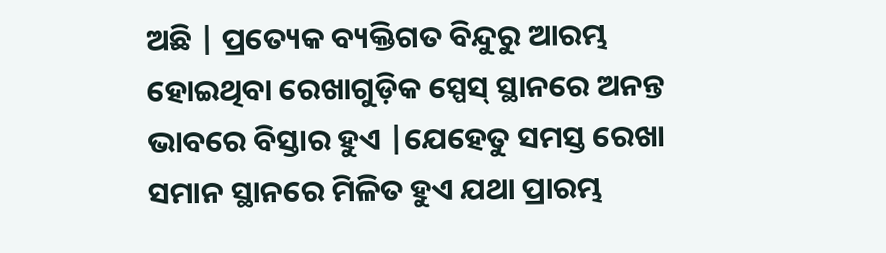ଅଛି | ପ୍ରତ୍ୟେକ ବ୍ୟକ୍ତିଗତ ବିନ୍ଦୁରୁ ଆରମ୍ଭ ହୋଇଥିବା ରେଖାଗୁଡ଼ିକ ସ୍ପେସ୍ ସ୍ଥାନରେ ଅନନ୍ତ ଭାବରେ ବିସ୍ତାର ହୁଏ |ଯେହେତୁ ସମସ୍ତ ରେଖା ସମାନ ସ୍ଥାନରେ ମିଳିତ ହୁଏ ଯଥା ପ୍ରାରମ୍ଭ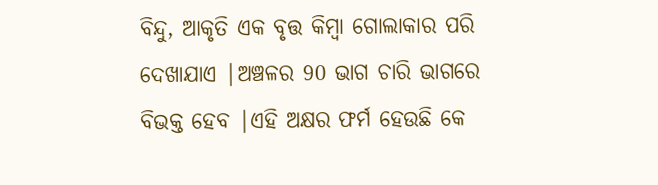ବିନ୍ଦୁ, ଆକୃତି ଏକ ବୃତ୍ତ କିମ୍ବା ଗୋଲାକାର ପରି ଦେଖାଯାଏ |ଅଞ୍ଚଳର 90 ଭାଗ ଚାରି ଭାଗରେ ବିଭକ୍ତ ହେବ |ଏହି ଅକ୍ଷର ଫର୍ମ ହେଉଛି କେ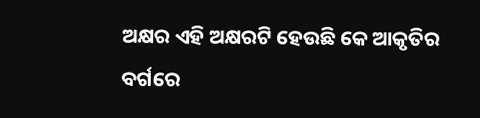ଅକ୍ଷର ଏହି ଅକ୍ଷରଟି ହେଉଛି କେ ଆକୃତିର ବର୍ଗରେ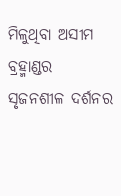ମିଳୁଥିବା ଅସୀମ ବ୍ରହ୍ମାଣ୍ଡର ସୃଜନଶୀଳ ଦର୍ଶନର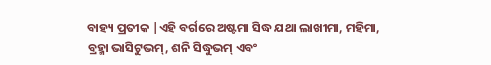ବାହ୍ୟ ପ୍ରତୀକ |ଏହି ବର୍ଗରେ ଅଷ୍ଟମା ସିଦ୍ଧ ଯଥା ଲାଖୀମା, ମହିମା, ବ୍ରହ୍ମା ଭାସିଟୁଭମ୍, ଶନି ସିଦ୍ଧୁଭମ୍ ଏବଂ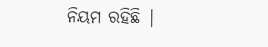ନିୟମ ରହିଛି |